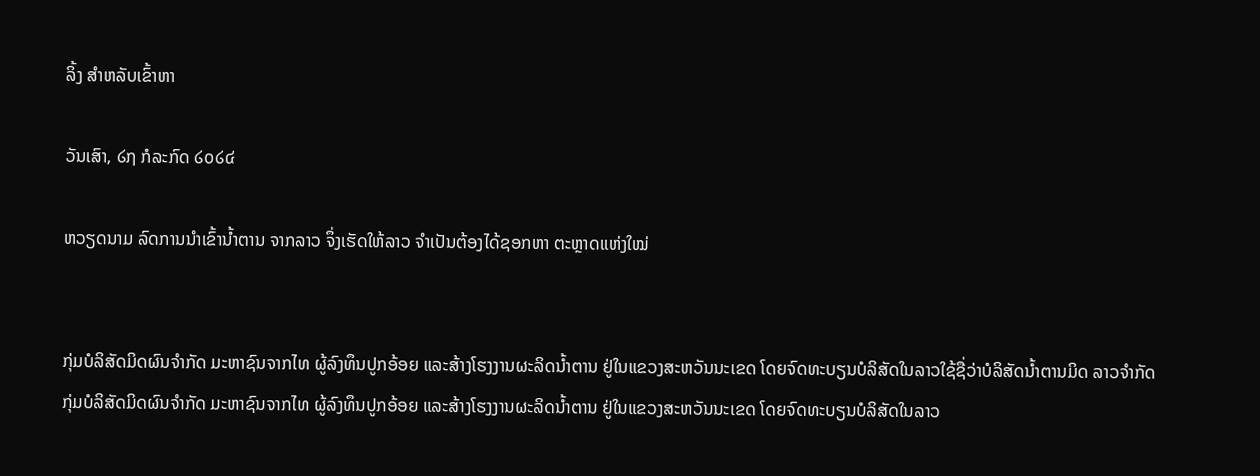ລິ້ງ ສຳຫລັບເຂົ້າຫາ

ວັນເສົາ, ໒໗ ກໍລະກົດ ໒໐໒໔

ຫວຽດນາມ ລົດການນຳເຂົ້ານ້ຳຕານ ຈາກລາວ ຈຶ່ງເຮັດໃຫ້ລາວ ຈຳເປັນຕ້ອງໄດ້ຊອກຫາ ຕະຫຼາດແຫ່ງໃໝ່


ກຸ່ມບໍລິສັດມິດຜົນຈຳກັດ ມະຫາຊົນຈາກໄທ ຜູ້ລົງທຶນປູກອ້ອຍ ແລະສ້າງໂຮງງານຜະລິດນ້ຳຕານ ຢູ່ໃນແຂວງສະຫວັນນະເຂດ ໂດຍຈົດທະບຽນບໍລິສັດໃນລາວໃຊ້ຊື່ວ່າບໍລິສັດນ້ຳຕານມິດ ລາວຈຳກັດ
ກຸ່ມບໍລິສັດມິດຜົນຈຳກັດ ມະຫາຊົນຈາກໄທ ຜູ້ລົງທຶນປູກອ້ອຍ ແລະສ້າງໂຮງງານຜະລິດນ້ຳຕານ ຢູ່ໃນແຂວງສະຫວັນນະເຂດ ໂດຍຈົດທະບຽນບໍລິສັດໃນລາວ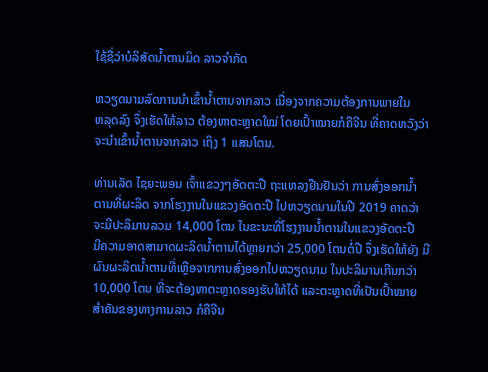ໃຊ້ຊື່ວ່າບໍລິສັດນ້ຳຕານມິດ ລາວຈຳກັດ

ຫວຽດນາມລົດການນຳເຂົ້ານ້ຳຕານຈາກລາວ ເນື່ອງຈາກຄວາມຕ້ອງການພາຍໃນ
ຫລຸດລົງ ຈຶ່ງເຮັດໃຫ້ລາວ ຕ້ອງຫາຕະຫຼາດໃໝ່ ໂດຍເປົ້າໝາຍກໍຄືຈີນ ທີ່ຄາດຫວັງວ່າ
ຈະນຳເຂົ້ານ້ຳຕານຈາກລາວ ເຖິງ 1 ແສນໂຕນ.

ທ່ານເລັດ ໄຊຍະພອນ ເຈົ້າແຂວງໆອັດຕະປື ຖະແຫລງຢືນຢັນວ່າ ການສົ່ງອອກນ້ຳ
ຕານທີ່ຜະລິດ ຈາກໂຮງງານໃນແຂວງອັດຕະປື ໄປຫວຽດນາມໃນປີ 2019 ຄາດວ່າ
ຈະມີປະລິມານລວມ 14,000 ໂຕນ ໃນຂະນະທີ່ໂຮງງານນ້ຳຕານໃນແຂວງອັດຕະປື
ມີຄວາມອາດສາມາດຜະລິດນ້ຳຕານໄດ້ຫຼາຍກວ່າ 25,000 ໂຕນຕໍ່ປີ ຈຶ່ງເຮັດໃຫ້ຍັງ ມີຜົນຜະລິດນ້ຳຕານທີ່ເຫຼືອຈາກການສົ່ງອອກໄປຫວຽດນາມ ໃນປະລິມານເກີນກວ່າ
10,000 ໂຕນ ທີ່ຈະຕ້ອງຫາຕະຫຼາດຮອງຮັບໃຫ້ໄດ້ ແລະຕະຫຼາດທີ່ເປັນເປົ້າໝາຍ
ສຳຄັນຂອງທາງການລາວ ກໍຄືຈີນ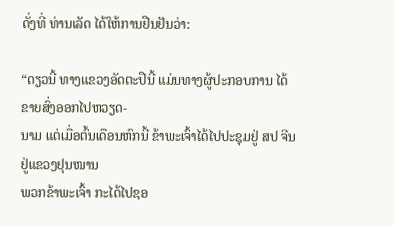ດັ່ງທີ່ ທ່ານເລັດ ໄດ້ໃຫ້ການຢືນຢັນວ່າ:

“ດຽວນີ້ ທາງແຂວງອັດຕະປືນີ້ ແມ່ນທາງຜູ້ປະກອບການ ໄດ້ຂາຍສົ່ງອອກໄປຫວຽດ-
ນາມ ແຕ່ເມື່ອຕົ້ນເດືອນຫົກນີ້ ຂ້າພະເຈົ້າໄດ້ໄປປະຊຸມຢູ່ ສປ ຈີນ ຢູ່ແຂວງຢຸນໜານ
ພວກຂ້າພະເຈົ້າ ກະໄດ້ໄປຊອ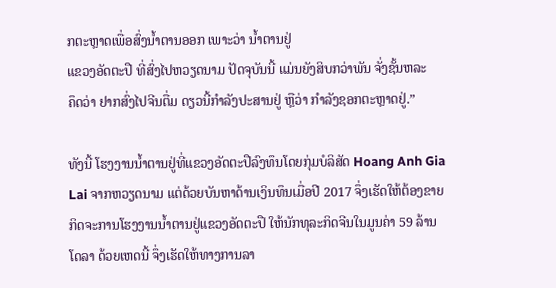ກຕະຫຼາດເພື່ອສົ່ງນ້ຳຕານອອກ ເພາະວ່າ ນ້ຳຕານຢູ່
ແຂວງອັດຕະປື ທີ່ສົ່ງໄປຫວຽດນາມ ປັດຈຸບັນນີ້ ແມ່ນຍັງສິບກວ່າພັນ ຈັ່ງຊັ້ນຫລະ
ຄຶດວ່າ ຢາກສົ່ງໄປຈີນຕື່ມ ດຽວນີ້ກຳລັງປະສານຢູ່ ຫຼືວ່າ ກຳລັງຊອກຕະຫຼາດຢູ່.”

ທັງນີ້ ໂຮງງານນ້ຳຕານຢູ່ທີ່ແຂວງອັດຕະປືລົງທຶນໂດຍກຸ່ມບໍລິສັດ Hoang Anh Gia
Lai ຈາກຫວຽດນາມ ແຕ່ດ້ວຍບັນຫາດ້ານເງິນທຶນເມື່ອປີ 2017 ຈຶ່ງເຮັດໃຫ້ຕ້ອງຂາຍ
ກິດຈະການໂຮງງານນ້ຳຕານຢູ່ແຂວງອັດຕະປື ໃຫ້ນັກທຸລະກິດຈີນໃນມູນຄ່າ 59 ລ້ານ
ໂດລາ ດ້ວຍເຫດນີ້ ຈຶ່ງເຮັດໃຫ້ທາງການລາ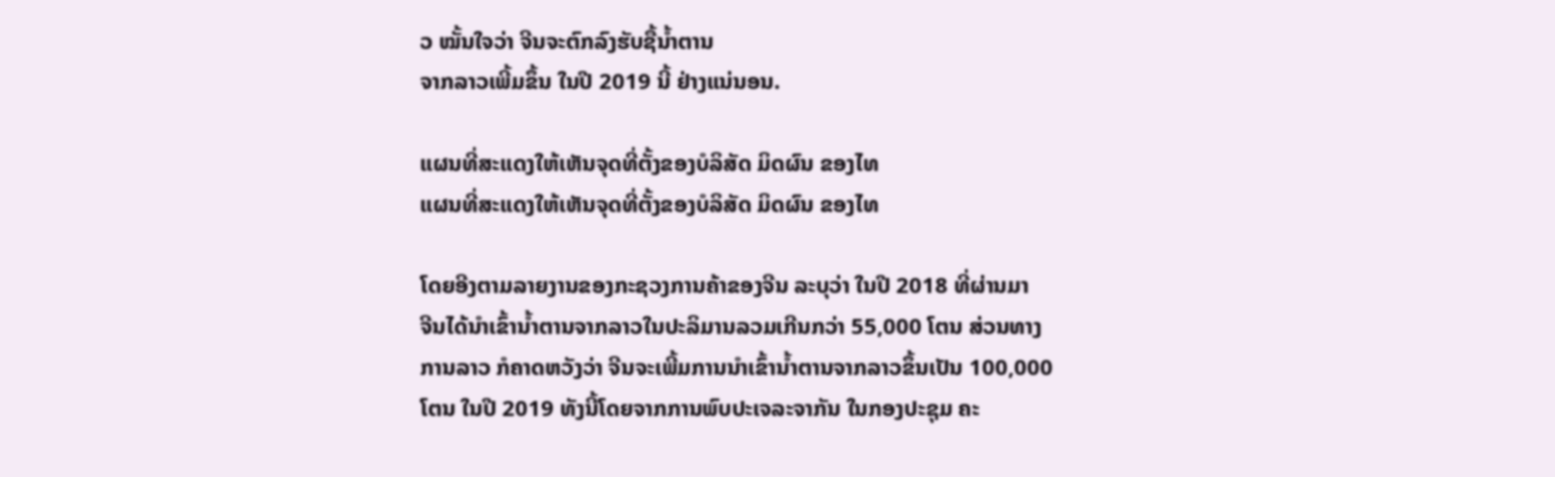ວ ໝັ້ນໃຈວ່າ ຈີນຈະຕົກລົງຮັບຊື້ນ້ຳຕານ
ຈາກລາວເພີ້ມຂຶ້ນ ໃນປີ 2019 ນີ້ ຢ່າງແນ່ນອນ.

ແຜນທີ່ສະແດງໃຫ້ເຫັນຈຸດທີ່ຕັ້ງຂອງບໍລິສັດ ມິດຜົນ ຂອງໄທ
ແຜນທີ່ສະແດງໃຫ້ເຫັນຈຸດທີ່ຕັ້ງຂອງບໍລິສັດ ມິດຜົນ ຂອງໄທ

ໂດຍອີງຕາມລາຍງານຂອງກະຊວງການຄ້າຂອງຈີນ ລະບຸວ່າ ໃນປີ 2018 ທີ່ຜ່ານມາ
ຈີນໄດ້ນຳເຂົ້ານ້ຳຕານຈາກລາວໃນປະລິມານລວມເກີນກວ່າ 55,000 ໂຕນ ສ່ວນທາງ
ການລາວ ກໍຄາດຫວັງວ່າ ຈີນຈະເພີ້ມການນຳເຂົ້ານ້ຳຕານຈາກລາວຂຶ້ນເປັນ 100,000
ໂຕນ ໃນປີ 2019 ທັງນີ້ໂດຍຈາກການພົບປະເຈລະຈາກັນ ໃນກອງປະຊຸມ ຄະ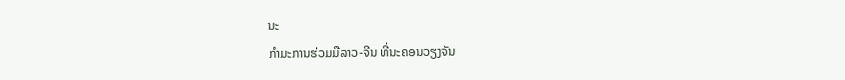ນະ
ກຳມະການຮ່ວມມືລາວ-ຈີນ ທີ່ນະຄອນວຽງຈັນ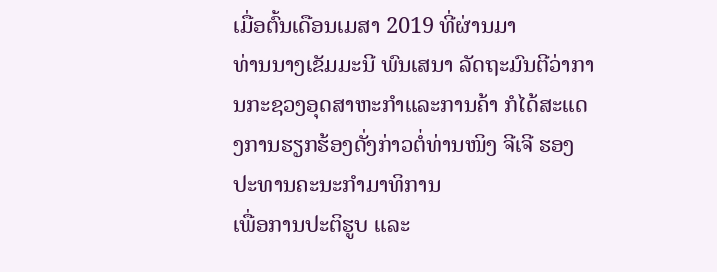ເມື່ອຕົ້ນເດືອນເມສາ 2019 ທີ່ຜ່ານມາ
ທ່ານນາງເຂັມມະນີ ພົນເສນາ ລັດຖະມົນຕີວ່າການກະຊວງອຸດສາຫະກຳແລະການຄ້າ ກໍໄດ້ສະແດງການຮຽກຮ້ອງດັ່ງກ່າວຕໍ່ທ່ານໜິງ ຈີເຈີ ຮອງປະທານຄະນະກຳມາທິການ
ເພື່ອການປະຕິຮູບ ແລະ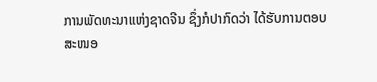ການພັດທະນາແຫ່ງຊາດຈີນ ຊຶ່ງກໍປາກົດວ່າ ໄດ້ຮັບການຕອບ
ສະໜອ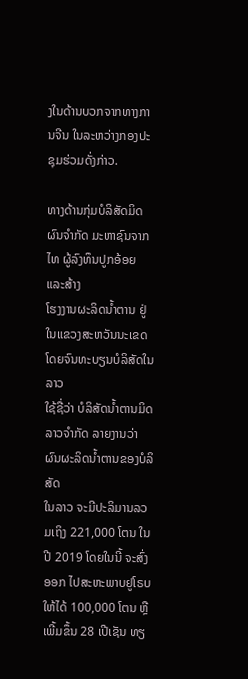ງໃນດ້ານບວກຈາກທາງການຈີນ ໃນລະຫວ່າງກອງປະຊຸມຮ່ວມດັ່ງກ່າວ.

ທາງດ້ານກຸ່ມບໍລິສັດມິດຜົນຈຳກັດ ມະຫາຊົນຈາກໄທ ຜູ້ລົງທຶນປູກອ້ອຍ ແລະສ້າງ
ໂຮງງານຜະລິດນ້ຳຕານ ຢູ່ໃນແຂວງສະຫວັນນະເຂດ ໂດຍຈົນທະບຽນບໍລິສັດໃນລາວ
ໃຊ້ຊື່ວ່າ ບໍລິສັດນ້ຳຕານມິດລາວຈຳກັດ ລາຍງານວ່າ ຜົນຜະລິດນ້ຳຕານຂອງບໍລິສັດ
ໃນລາວ ຈະມີປະລິມານລວມເຖິງ 221,000 ໂຕນ ໃນປີ 2019 ໂດຍໃນນີ້ ຈະສົ່ງອອກ ໄປສະຫະພາບຢູໂຣບໃຫ້ໄດ້ 100,000 ໂຕນ ຫຼືເພີ້ມຂຶ້ນ 28 ເປີເຊັນ ທຽ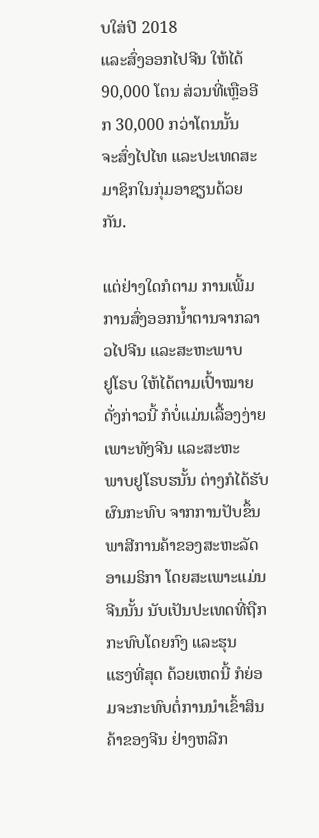ບໃສ່ປີ 2018
ແລະສົ່ງອອກໄປຈີນ ໃຫ້ໄດ້ 90,000 ໂຕນ ສ່ວນທີ່ເຫຼືອອີກ 30,000 ກວ່າໂຕນນັ້ນ
ຈະສົ່ງໄປໄທ ແລະປະເທດສະມາຊິກໃນກຸ່ມອາຊຽນດ້ວຍກັນ.

ແຕ່ຢ່າງໃດກໍຕາມ ການເພີ້ມການສົ່ງອອກນ້ຳຕານຈາກລາວໄປຈີນ ແລະສະຫະພາບ
ຢູໂຣບ ໃຫ້ໄດ້ຕາມເປົ້າໝາຍດັ່ງກ່າວນີ້ ກໍບໍ່ແມ່ນເລື້ອງງ່າຍ ເພາະທັງຈີນ ແລະສະຫະ
ພາບຢູໂຣບຮນັ້ນ ຕ່າງກໍໄດ້ຮັບຜົນກະທົບ ຈາກການປັບຂຶ້ນພາສີການຄ້າຂອງສະຫະລັດ
ອາເມຣິກາ ໂດຍສະເພາະແມ່ນຈີນນັ້ນ ນັບເປັນປະເທດທີ່ຖືກກະທົບໂດຍກົງ ແລະຮຸນ
ແຮງທີ່ສຸດ ດ້ວຍເຫດນີ້ ກໍຍ່ອມຈະກະທົບຕໍ່ການນຳເຂົ້າສິນຄ້າຂອງຈີນ ຢ່າງຫລີກ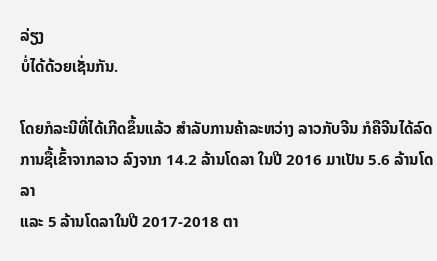ລ່ຽງ
ບໍ່ໄດ້ດ້ວຍເຊັ່ນກັນ.

ໂດຍກໍລະນີທີ່ໄດ້ເກີດຂຶ້ນແລ້ວ ສຳລັບການຄ້າລະຫວ່າງ ລາວກັບຈີນ ກໍຄືຈີນໄດ້ລົດ
ການຊື້ເຂົ້າຈາກລາວ ລົງຈາກ 14.2 ລ້ານໂດລາ ໃນປີ 2016 ມາເປັນ 5.6 ລ້ານໂດລາ
ແລະ 5 ລ້ານໂດລາໃນປີ 2017-2018 ຕາ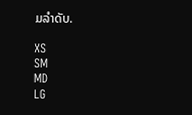ມລຳດັບ.

XS
SM
MD
LG